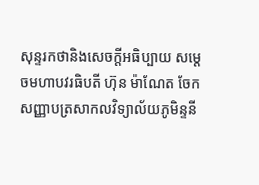សុន្ទរកថានិងសេចក្ដីអធិប្បាយ សម្តេចមហាបវរធិបតី ហ៊ុន ម៉ាណែត ចែកសញ្ញាបត្រសាកលវិទ្យាល័យភូមិន្ទនី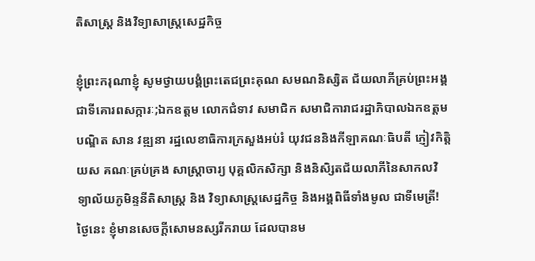តិសាស្ត្រ និងវិទ្យាសាស្ត្រសេដ្ឋកិច្ច

ខ្ញុំព្រះករុណាខ្ញុំ សូមថ្វាយបង្គំព្រះតេជព្រះគុណ សមណនិស្សិត ជ័យលាភីគ្រប់ព្រះអង្គ ជាទីគោរពសក្ការៈ;ឯកឧត្តម លោកជំទាវ សមាជិក សមាជិការាជរដ្ឋាភិបាលឯកឧត្តមបណ្ឌិត សាន វឌ្ឍនា រដ្ឋលេខាធិការក្រសួងអប់រំ យុវជននិងកីឡាគណៈធិបតី ភ្ញៀវកិត្តិយស គណៈគ្រប់គ្រង សាស្រ្តាចារ្យ បុគ្គលិកសិក្សា និងនិសិ្សតជ័យលាភីនៃសាកលវិទ្យាល័យភូមិន្ទនីតិសាស្ត្រ និង វិទ្យាសាស្ត្រសេដ្ឋកិច្ច និងអង្គពិធីទាំងមូល ជាទីមេត្រី! ថ្ងៃនេះ ខ្ញុំមានសេចក្តីសោមនស្សរីករាយ ដែលបានម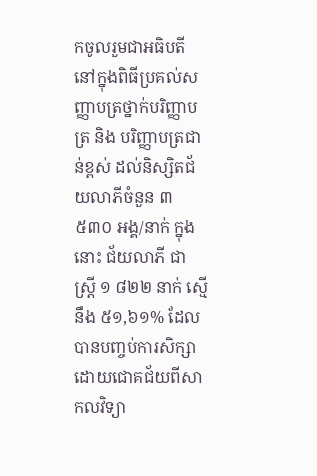កចូលរួមជាអធិបតី នៅក្នុងពិធីប្រគល់សញ្ញាបត្រថ្នាក់បរិញ្ញាបត្រ និង បរិញ្ញាបត្រជាន់ខ្ពស់ ដល់និស្សិតជ័យលាភីចំនួន ៣ ៥៣០ អង្គ/នាក់ ក្នុងនោះ ជ័យលាភី ជា ស្ត្រី ១ ៨២២ នាក់ ស្មើនឹង ៥១,៦១% ដែលបានបញ្ចប់ការសិក្សាដោយជោគជ័យពីសាកលវិទ្យា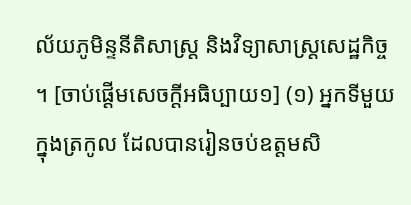ល័យភូមិន្ទនីតិសាស្ត្រ និងវិទ្យាសាស្ត្រសេដ្ឋកិច្ច ។ [ចាប់ផ្ដើមសេចក្ដីអធិប្បាយ១] (១) អ្នកទីមួយក្នុងត្រកូល ដែលបានរៀនចប់ឧត្តមសិ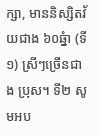ក្សា, មាននិស្សិតវ័យជាង ៦០ឆ្នំា (ទី១) ស្រីៗច្រើនជាង ប្រុស។ ទី២ សូមអប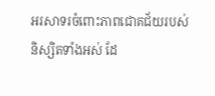អរសាទរចំពោះភាពជោគជ័យរបស់និស្សិតទាំងអស់ ដែ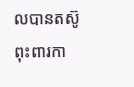លបានតស៊ូពុះពារកា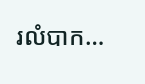រលំបាក…